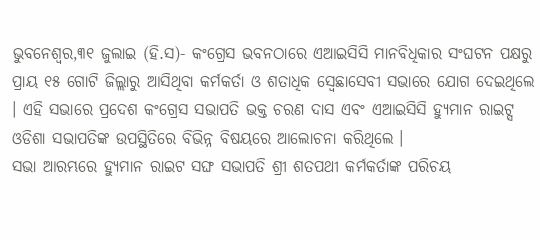ଭୁବନେଶ୍ୱର,୩୧ ଜୁଲାଇ (ହି.ସ)- କଂଗ୍ରେସ ଭବନଠାରେ ଏଆଇସିସି ମାନବିଧିକାର ସଂଘଟନ ପକ୍ଷରୁ ପ୍ରାୟ ୧୫ ଗୋଟି ଜିଲ୍ଲାରୁ ଆସିଥିବା କର୍ମକର୍ତା ଓ ଶତାଧିକ ସ୍ୱେଛାସେବୀ ସଭାରେ ଯୋଗ ଦେଇଥିଲେ । ଏହି ସଭାରେ ପ୍ରଦେଶ କଂଗ୍ରେସ ସଭାପତି ଭକ୍ତ ଚରଣ ଦାସ ଏବଂ ଏଆଇସିସି ହ୍ୟୁମାନ ରାଇଟ୍ସ ଓଡିଶା ସଭାପତିଙ୍କ ଉପସ୍ଥିତିରେ ବିଭିନ୍ନ ବିଷୟରେ ଆଲୋଚନା କରିଥିଲେ ।
ସଭା ଆରମ୍ଭରେ ହ୍ୟୁମାନ ରାଇଟ ସଙ୍ଘ ସଭାପତି ଶ୍ରୀ ଶତପଥୀ କର୍ମକର୍ତାଙ୍କ ପରିଚୟ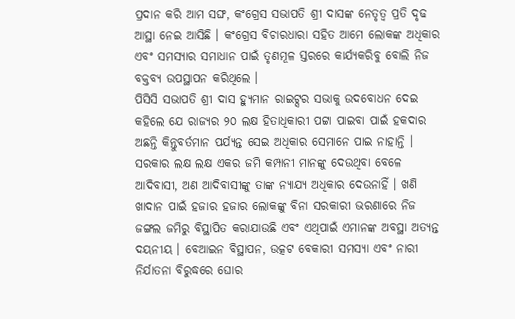ପ୍ରଦାନ କରି ଆମ ସଙ୍ଘ, କଂଗ୍ରେସ ସଭାପତି ଶ୍ରୀ ଦାସଙ୍କ ନେତୃତ୍ୱ ପ୍ରତି ଦୃଢ ଆସ୍ଥା ନେଇ ଆସିଛି । କଂଗ୍ରେସ ବିଚାରଧାରା ସହିତ ଆମେ ଲୋକଙ୍କ ଅଧିକାର ଏବଂ ସମସ୍ୟାର ସମାଧାନ ପାଇଁ ତୃଣମୂଳ ସ୍ତରରେ କାର୍ଯ୍ୟକରିବୁ ବୋଲି ନିଜ ବକ୍ତବ୍ୟ ଉପସ୍ଥାପନ କରିଥିଲେ ।
ପିସିସି ସଭାପତି ଶ୍ରୀ ଦାସ ହ୍ୟୁମାନ ରାଇଟ୍ସର ସଭାକୁ ଉଦବୋଧନ ଦେଇ କହିଲେ ଯେ ରାଜ୍ୟର ୨୦ ଲକ୍ଷ ହିତାଧିକାରୀ ପଟ୍ଟା ପାଇବା ପାଇଁ ହକଦାର ଅଛନ୍ତି କିନ୍ତୁବର୍ତମାନ ପର୍ଯ୍ୟନ୍ତ ସେଇ ଅଧିକାର ସେମାନେ ପାଇ ନାହାନ୍ତି । ସରକାର ଲକ୍ଷ ଲକ୍ଷ ଏକର ଜମି କମ୍ପାନୀ ମାନଙ୍କୁ ଦେଉଥିବା ବେଳେ ଆଦିବାସୀ, ଅଣ ଆଦିବାସୀଙ୍କୁ ତାଙ୍କ ନ୍ୟାଯ୍ୟ ଅଧିକାର ଦେଉନାହିଁ । ଖଣି ଖାଦାନ ପାଇଁ ହଜାର ହଜାର ଲୋକଙ୍କୁ ବିନା ସରକାରୀ ଭରଣାରେ ନିଜ ଜଙ୍ଗଲ ଜମିରୁ ବିସ୍ଥାପିତ କରାଯାଉଛି ଏବଂ ଏଥିପାଇଁ ଏମାନଙ୍କ ଅବସ୍ଥା ଅତ୍ୟନ୍ତ ଦୟନୀୟ । ବେଆଇନ ବିସ୍ଥାପନ, ଉତ୍କଟ ବେକାରୀ ସମସ୍ୟା ଏବଂ ନାରୀ ନିର୍ଯାତନା ବିରୁଦ୍ଧରେ ଘୋର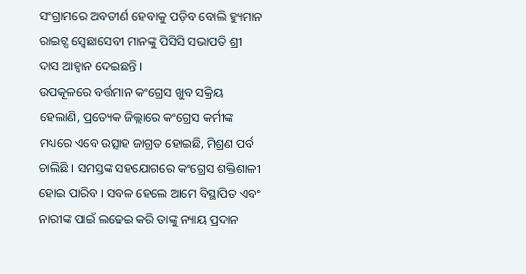ସଂଗ୍ରାମରେ ଅବତୀର୍ଣ ହେବାକୁ ପଡ଼ିବ ବୋଲି ହ୍ୟୁମାନ ରାଇଟ୍ସ ସ୍ୱେଛାସେବୀ ମାନଙ୍କୁ ପିସିସି ସଭାପତି ଶ୍ରୀ ଦାସ ଆହ୍ୱାନ ଦେଇଛନ୍ତି ।
ଉପକୂଳରେ ବର୍ତ୍ତମାନ କଂଗ୍ରେସ ଖୁବ ସକ୍ରିୟ ହେଲାଣି, ପ୍ରତ୍ୟେକ ଜିଲ୍ଲାରେ କଂଗ୍ରେସ କର୍ମୀଙ୍କ ମଧ୍ୟରେ ଏବେ ଉତ୍ସାହ ଜାଗ୍ରତ ହୋଇଛି, ମିଶ୍ରଣ ପର୍ବ ଚାଲିଛି । ସମସ୍ତଙ୍କ ସହଯୋଗରେ କଂଗ୍ରେସ ଶକ୍ତିଶାଳୀ ହୋଇ ପାରିବ । ସବଳ ହେଲେ ଆମେ ବିସ୍ଥାପିତ ଏବଂ ନାରୀଙ୍କ ପାଇଁ ଲଢେଇ କରି ତାଙ୍କୁ ନ୍ୟାୟ ପ୍ରଦାନ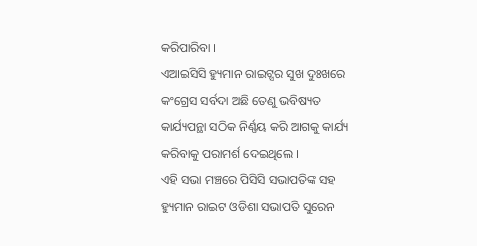କରିପାରିବା ।
ଏଆଇସିସି ହ୍ୟୁମାନ ରାଇଟ୍ସର ସୁଖ ଦୁଃଖରେ କଂଗ୍ରେସ ସର୍ବଦା ଅଛି ତେଣୁ ଭବିଷ୍ୟତ କାର୍ଯ୍ୟପନ୍ଥା ସଠିକ ନିର୍ଣ୍ଣୟ କରି ଆଗକୁ କାର୍ଯ୍ୟ କରିବାକୁ ପରାମର୍ଶ ଦେଇଥିଲେ ।
ଏହି ସଭା ମଞ୍ଚରେ ପିସିସି ସଭାପତିଙ୍କ ସହ ହ୍ୟୁମାନ ରାଇଟ ଓଡିଶା ସଭାପତି ସୁରେନ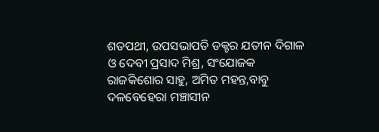ଶତପଥୀ, ଉପସଭାପତି ଡକ୍ଟର ଯତୀନ ଦିଗାଳ ଓ ଦେବୀ ପ୍ରସାଦ ମିଶ୍ର, ସଂଯୋଜକ ରାଜକିଶୋର ସାହୁ, ଅମିତ ମହନ୍ତ,ବାବୁ ଦଳବେହେରା ମଞ୍ଚାସୀନ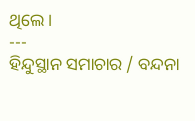ଥିଲେ ।
---
ହିନ୍ଦୁସ୍ଥାନ ସମାଚାର / ବନ୍ଦନା